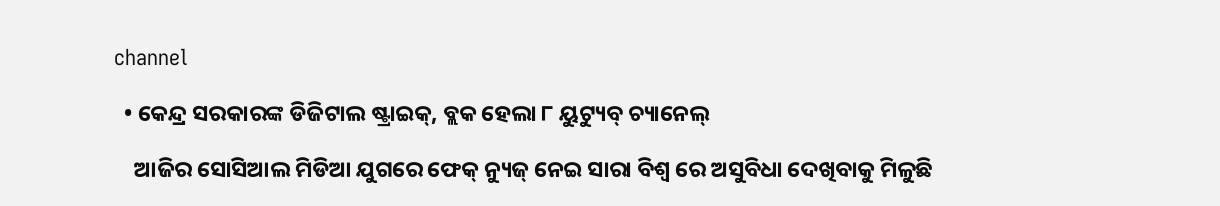channel

  • କେନ୍ଦ୍ର ସରକାରଙ୍କ ଡିଜିଟାଲ ଷ୍ଟ୍ରାଇକ୍, ବ୍ଲକ ହେଲା ୮ ୟୁଟ୍ୟୁବ୍ ଚ୍ୟାନେଲ୍

    ଆଜିର ସୋସିଆଲ ମିଡିଆ ଯୁଗରେ ଫେକ୍ ନ୍ୟୁଜ୍ ନେଇ ସାରା ବିଶ୍ୱ ରେ ଅସୁବିଧା ଦେଖିବାକୁ ମିଳୁଛି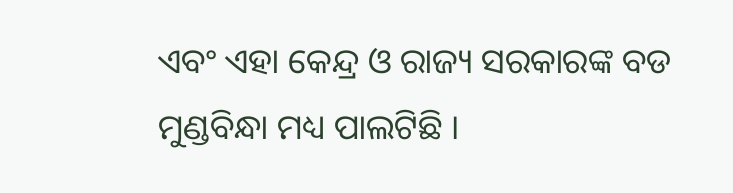ଏବଂ ଏହା କେନ୍ଦ୍ର ଓ ରାଜ୍ୟ ସରକାରଙ୍କ ବଡ ମୁଣ୍ଡବିନ୍ଧା ମଧ୍ୟ ପାଲଟିଛି ।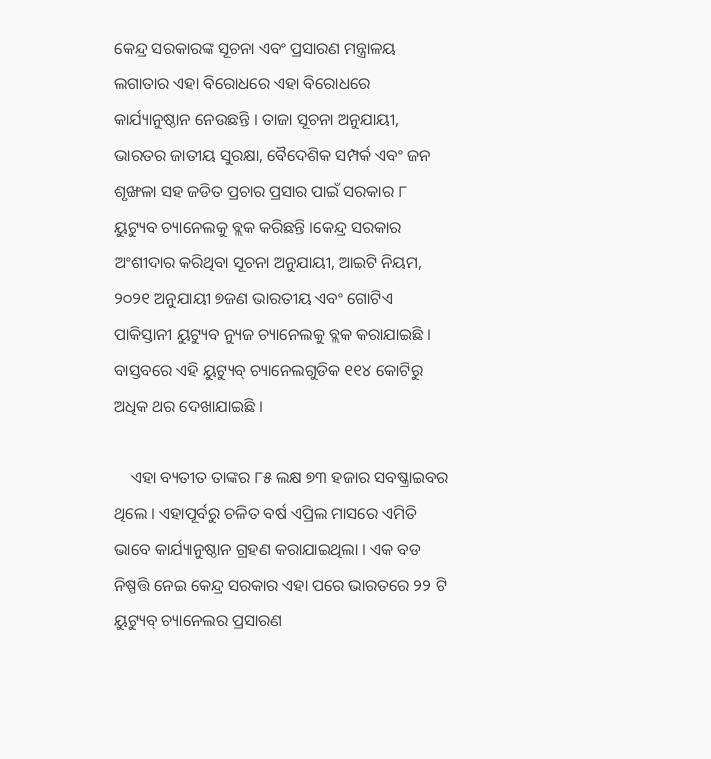କେନ୍ଦ୍ର ସରକାରଙ୍କ ସୂଚନା ଏବଂ ପ୍ରସାରଣ ମନ୍ତ୍ରାଳୟ ଲଗାତାର ଏହା ବିରୋଧରେ ଏହା ବିରୋଧରେ କାର୍ଯ୍ୟାନୁଷ୍ଠାନ ନେଉଛନ୍ତି । ତାଜା ସୂଚନା ଅନୁଯାୟୀ, ଭାରତର ଜାତୀୟ ସୁରକ୍ଷା, ବୈଦେଶିକ ସମ୍ପର୍କ ଏବଂ ଜନ ଶୃଙ୍ଖଳା ସହ ଜଡିତ ପ୍ରଚାର ପ୍ରସାର ପାଇଁ ସରକାର ୮ ୟୁଟ୍ୟୁବ ଚ୍ୟାନେଲକୁ ବ୍ଲକ କରିଛନ୍ତି ।କେନ୍ଦ୍ର ସରକାର ଅଂଶୀଦାର କରିଥିବା ସୂଚନା ଅନୁଯାୟୀ, ଆଇଟି ନିୟମ, ୨୦୨୧ ଅନୁଯାୟୀ ୭ଜଣ ଭାରତୀୟ ଏବଂ ଗୋଟିଏ ପାକିସ୍ତାନୀ ୟୁଟ୍ୟୁବ ନ୍ୟୁଜ ଚ୍ୟାନେଲକୁ ବ୍ଲକ କରାଯାଇଛି । ବାସ୍ତବରେ ଏହି ୟୁଟ୍ୟୁବ୍ ଚ୍ୟାନେଲଗୁଡିକ ୧୧୪ କୋଟିରୁ ଅଧିକ ଥର ଦେଖାଯାଇଛି ।

    ଏହା ବ୍ୟତୀତ ତାଙ୍କର ୮୫ ଲକ୍ଷ ୭୩ ହଜାର ସବଷ୍କ୍ରାଇବର ଥିଲେ । ଏହାପୂର୍ବରୁ ଚଳିତ ବର୍ଷ ଏପ୍ରିଲ ମାସରେ ଏମିତି ଭାବେ କାର୍ଯ୍ୟାନୁଷ୍ଠାନ ଗ୍ରହଣ କରାଯାଇଥିଲା । ଏକ ବଡ ନିଷ୍ପତ୍ତି ନେଇ କେନ୍ଦ୍ର ସରକାର ଏହା ପରେ ଭାରତରେ ୨୨ ଟି ୟୁଟ୍ୟୁବ୍ ଚ୍ୟାନେଲର ପ୍ରସାରଣ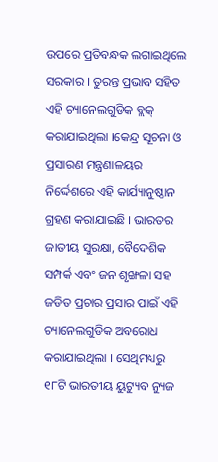ଉପରେ ପ୍ରତିବନ୍ଧକ ଲଗାଇଥିଲେ ସରକାର । ତୁରନ୍ତ ପ୍ରଭାବ ସହିତ ଏହି ଚ୍ୟାନେଲଗୁଡିକ ବ୍ଲକ୍ କରାଯାଇଥିଲା ।କେନ୍ଦ୍ର ସୂଚନା ଓ ପ୍ରସାରଣ ମନ୍ତ୍ରଣାଳୟର ନିର୍ଦ୍ଦେଶରେ ଏହି କାର୍ଯ୍ୟାନୁଷ୍ଠାନ ଗ୍ରହଣ କରାଯାଇଛି । ଭାରତର ଜାତୀୟ ସୁରକ୍ଷା, ବୈଦେଶିକ ସମ୍ପର୍କ ଏବଂ ଜନ ଶୃଙ୍ଖଳା ସହ ଜଡିତ ପ୍ରଚାର ପ୍ରସାର ପାଇଁ ଏହି ଚ୍ୟାନେଲଗୁଡିକ ଅବରୋଧ କରାଯାଇଥିଲା । ସେଥିମଧ୍ୟରୁ ୧୮ଟି ଭାରତୀୟ ୟୁଟ୍ୟୁବ ନ୍ୟୁଜ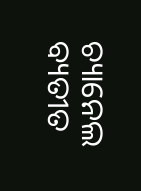ଚ୍ୟାନେଲ ବ୍ୟତୀତ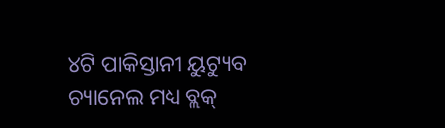୪ଟି ପାକିସ୍ତାନୀ ୟୁଟ୍ୟୁବ ଚ୍ୟାନେଲ ମଧ୍ୟ ବ୍ଲକ୍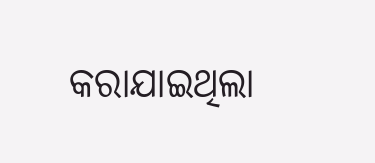କରାଯାଇଥିଲା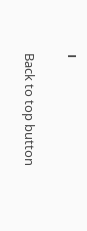।

Back to top button